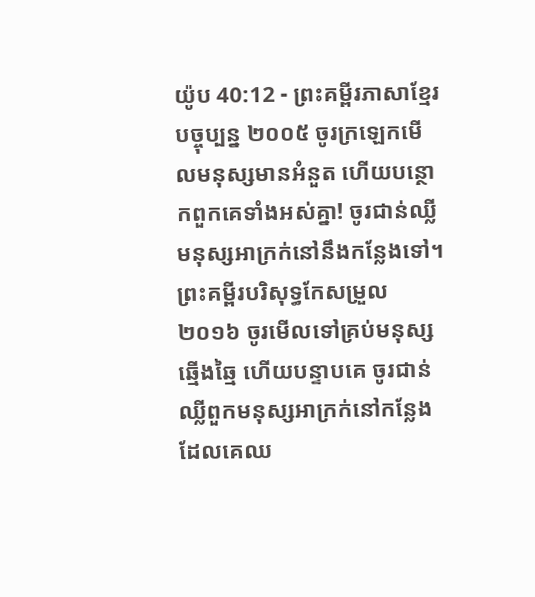យ៉ូប 40:12 - ព្រះគម្ពីរភាសាខ្មែរបច្ចុប្បន្ន ២០០៥ ចូរក្រឡេកមើលមនុស្សមានអំនួត ហើយបន្ថោកពួកគេទាំងអស់គ្នា! ចូរជាន់ឈ្លីមនុស្សអាក្រក់នៅនឹងកន្លែងទៅ។ ព្រះគម្ពីរបរិសុទ្ធកែសម្រួល ២០១៦ ចូរមើលទៅគ្រប់មនុស្សឆ្មើងឆ្មៃ ហើយបន្ទាបគេ ចូរជាន់ឈ្លីពួកមនុស្សអាក្រក់នៅកន្លែង ដែលគេឈ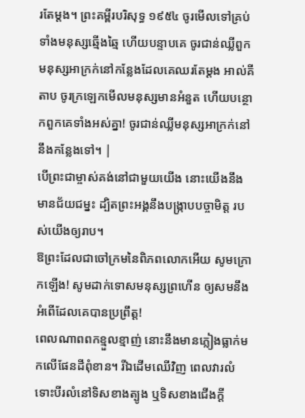រតែម្តង។ ព្រះគម្ពីរបរិសុទ្ធ ១៩៥៤ ចូរមើលទៅគ្រប់ទាំងមនុស្សឆ្មើងឆ្មៃ ហើយបន្ទាបគេ ចូរជាន់ឈ្លីពួកមនុស្សអាក្រក់នៅកន្លែងដែលគេឈរតែម្តង អាល់គីតាប ចូរក្រឡេកមើលមនុស្សមានអំនួត ហើយបន្ថោកពួកគេទាំងអស់គ្នា! ចូរជាន់ឈ្លីមនុស្សអាក្រក់នៅនឹងកន្លែងទៅ។ |
បើព្រះជាម្ចាស់គង់នៅជាមួយយើង នោះយើងនឹងមានជ័យជម្នះ ដ្បិតព្រះអង្គនឹងបង្ក្រាបបច្ចាមិត្ត របស់យើងឲ្យរាប។
ឱព្រះដែលជាចៅក្រមនៃពិភពលោកអើយ សូមក្រោកឡើង! សូមដាក់ទោសមនុស្សព្រហើន ឲ្យសមនឹងអំពើដែលគេបានប្រព្រឹត្ត!
ពេលណាពពកខ្មួលខ្មាញ់ នោះនឹងមានភ្លៀងធ្លាក់មកលើផែនដីពុំខាន។ រីឯដើមឈើវិញ ពេលវារលំ ទោះបីរលំនៅទិសខាងត្បូង ឬទិសខាងជើងក្ដី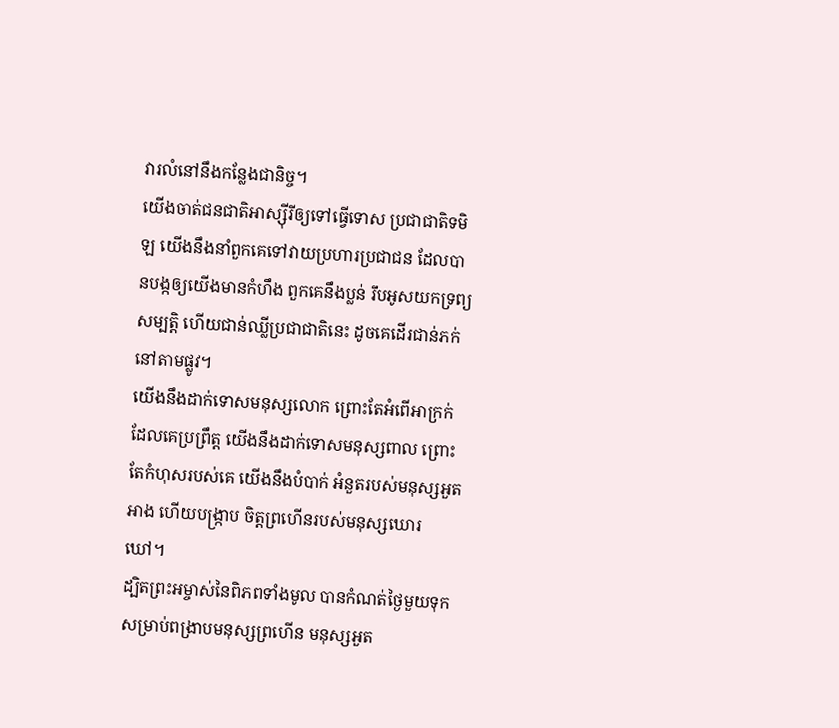វារលំនៅនឹងកន្លែងជានិច្ច។
យើងចាត់ជនជាតិអាស្ស៊ីរីឲ្យទៅធ្វើទោស ប្រជាជាតិទមិឡ យើងនឹងនាំពួកគេទៅវាយប្រហារប្រជាជន ដែលបានបង្កឲ្យយើងមានកំហឹង ពួកគេនឹងប្លន់ រឹបអូសយកទ្រព្យសម្បត្តិ ហើយជាន់ឈ្លីប្រជាជាតិនេះ ដូចគេដើរជាន់ភក់នៅតាមផ្លូវ។
យើងនឹងដាក់ទោសមនុស្សលោក ព្រោះតែអំពើអាក្រក់ដែលគេប្រព្រឹត្ត យើងនឹងដាក់ទោសមនុស្សពាល ព្រោះតែកំហុសរបស់គេ យើងនឹងបំបាក់ អំនួតរបស់មនុស្សអួតអាង ហើយបង្ក្រាប ចិត្តព្រហើនរបស់មនុស្សឃោរឃៅ។
ដ្បិតព្រះអម្ចាស់នៃពិភពទាំងមូល បានកំណត់ថ្ងៃមួយទុក សម្រាប់ពង្រាបមនុស្សព្រហើន មនុស្សអួត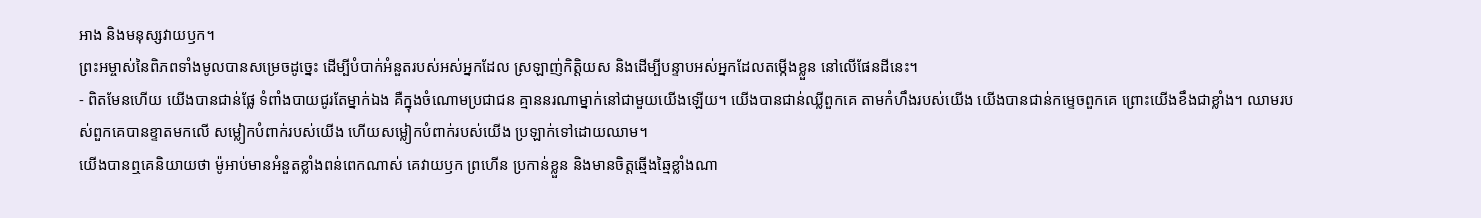អាង និងមនុស្សវាយឫក។
ព្រះអម្ចាស់នៃពិភពទាំងមូលបានសម្រេចដូច្នេះ ដើម្បីបំបាក់អំនួតរបស់អស់អ្នកដែល ស្រឡាញ់កិត្តិយស និងដើម្បីបន្ទាបអស់អ្នកដែលតម្កើងខ្លួន នៅលើផែនដីនេះ។
- ពិតមែនហើយ យើងបានជាន់ផ្លែ ទំពាំងបាយជូរតែម្នាក់ឯង គឺក្នុងចំណោមប្រជាជន គ្មាននរណាម្នាក់នៅជាមួយយើងឡើយ។ យើងបានជាន់ឈ្លីពួកគេ តាមកំហឹងរបស់យើង យើងបានជាន់កម្ទេចពួកគេ ព្រោះយើងខឹងជាខ្លាំង។ ឈាមរបស់ពួកគេបានខ្ទាតមកលើ សម្លៀកបំពាក់របស់យើង ហើយសម្លៀកបំពាក់របស់យើង ប្រឡាក់ទៅដោយឈាម។
យើងបានឮគេនិយាយថា ម៉ូអាប់មានអំនួតខ្លាំងពន់ពេកណាស់ គេវាយឫក ព្រហើន ប្រកាន់ខ្លួន និងមានចិត្តឆ្មើងឆ្មៃខ្លាំងណា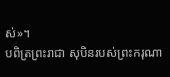ស់»។
បពិត្រព្រះរាជា សុបិនរបស់ព្រះករុណា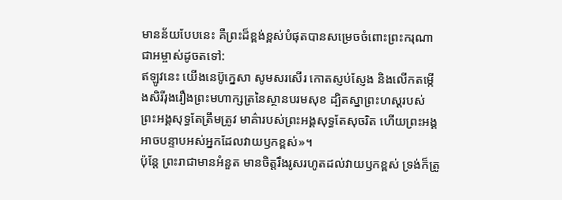មានន័យបែបនេះ គឺព្រះដ៏ខ្ពង់ខ្ពស់បំផុតបានសម្រេចចំពោះព្រះករុណាជាអម្ចាស់ដូចតទៅ:
ឥឡូវនេះ យើងនេប៊ូក្នេសា សូមសរសើរ កោតស្ញប់ស្ញែង និងលើកតម្កើងសិរីរុងរឿងព្រះមហាក្សត្រនៃស្ថានបរមសុខ ដ្បិតស្នាព្រះហស្ដរបស់ព្រះអង្គសុទ្ធតែត្រឹមត្រូវ មាគ៌ារបស់ព្រះអង្គសុទ្ធតែសុចរិត ហើយព្រះអង្គអាចបន្ទាបអស់អ្នកដែលវាយឫកខ្ពស់»។
ប៉ុន្តែ ព្រះរាជាមានអំនួត មានចិត្តរឹងរូសរហូតដល់វាយឫកខ្ពស់ ទ្រង់ក៏ត្រូ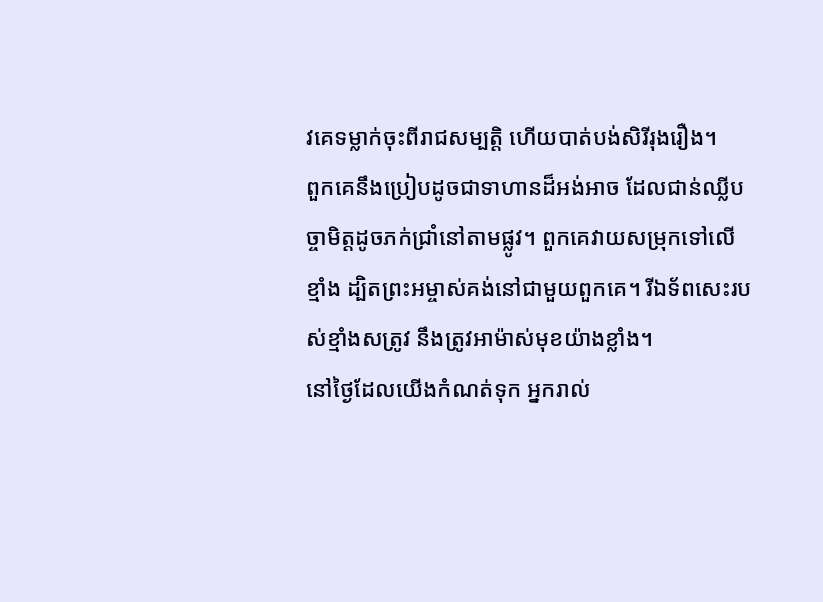វគេទម្លាក់ចុះពីរាជសម្បត្តិ ហើយបាត់បង់សិរីរុងរឿង។
ពួកគេនឹងប្រៀបដូចជាទាហានដ៏អង់អាច ដែលជាន់ឈ្លីបច្ចាមិត្តដូចភក់ជ្រាំនៅតាមផ្លូវ។ ពួកគេវាយសម្រុកទៅលើខ្មាំង ដ្បិតព្រះអម្ចាស់គង់នៅជាមួយពួកគេ។ រីឯទ័ពសេះរបស់ខ្មាំងសត្រូវ នឹងត្រូវអាម៉ាស់មុខយ៉ាងខ្លាំង។
នៅថ្ងៃដែលយើងកំណត់ទុក អ្នករាល់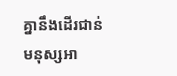គ្នានឹងដើរជាន់មនុស្សអា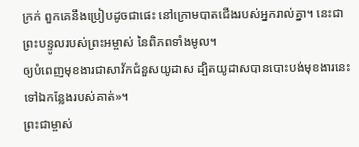ក្រក់ ពួកគេនឹងប្រៀបដូចជាផេះ នៅក្រោមបាតជើងរបស់អ្នករាល់គ្នា។ នេះជាព្រះបន្ទូលរបស់ព្រះអម្ចាស់ នៃពិភពទាំងមូល។
ឲ្យបំពេញមុខងារជាសាវ័កជំនួសយូដាស ដ្បិតយូដាសបានបោះបង់មុខងារនេះទៅឯកន្លែងរបស់គាត់»។
ព្រះជាម្ចាស់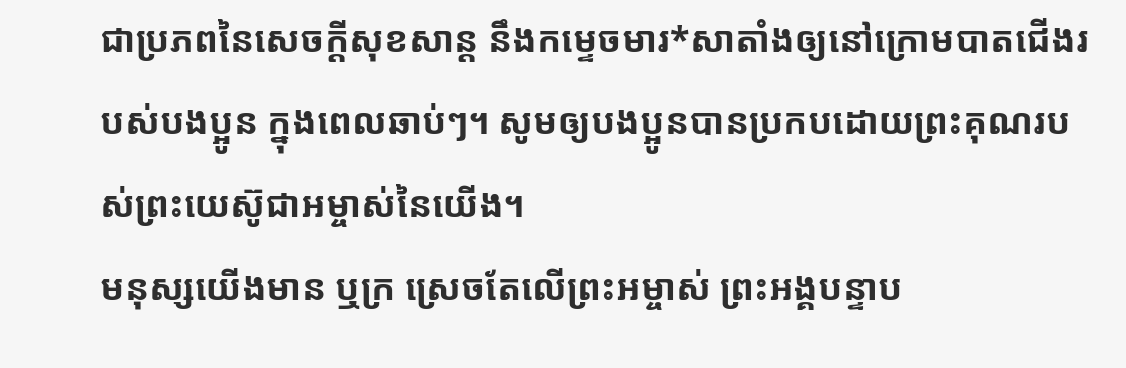ជាប្រភពនៃសេចក្ដីសុខសាន្ត នឹងកម្ទេចមារ*សាតាំងឲ្យនៅក្រោមបាតជើងរបស់បងប្អូន ក្នុងពេលឆាប់ៗ។ សូមឲ្យបងប្អូនបានប្រកបដោយព្រះគុណរបស់ព្រះយេស៊ូជាអម្ចាស់នៃយើង។
មនុស្សយើងមាន ឬក្រ ស្រេចតែលើព្រះអម្ចាស់ ព្រះអង្គបន្ទាប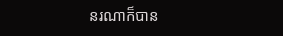នរណាក៏បាន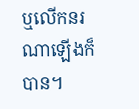ឬលើកនរណាឡើងក៏បាន។